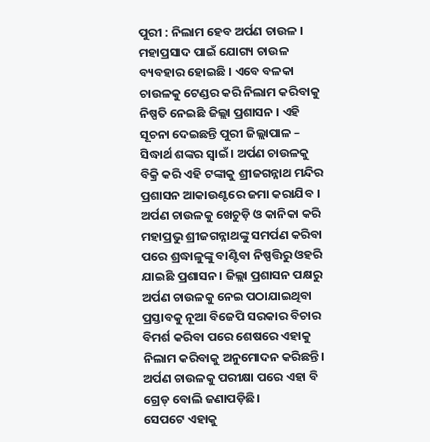ପୁରୀ : ନିଲାମ ହେବ ଅର୍ପଣ ଚାଉଳ । ମହାପ୍ରସାଦ ପାଇଁ ଯୋଗ୍ୟ ଚାଉଳ ବ୍ୟବହାର ହୋଇଛି । ଏବେ ବଳକା ଚାଉଳକୁ ଟେଣ୍ଡର କରି ନିଲାମ କରିବାକୁ ନିଷ୍ପତି ନେଇଛି ଜିଲ୍ଲା ପ୍ରଶାସନ । ଏହି ସୂଚନା ଦେଇଛନ୍ତି ପୁରୀ ଜିଲ୍ଲାପାଳ – ସିଦ୍ଧାର୍ଥ ଶଙ୍କର ସ୍ୱାଇଁ । ଅର୍ପଣ ଚାଉଳକୁ ବିକ୍ରି କରି ଏହି ଟଙ୍କାକୁ ଶ୍ରୀଜଗନ୍ନାଥ ମନ୍ଦିର ପ୍ରଶାସନ ଆକାଉଣ୍ଟରେ ଜମା କରାଯିବ । ଅର୍ପଣ ଚାଉଳକୁ ଖେଚୁଡ଼ି ଓ କାନିକା କରି ମହାପ୍ରଭୁ ଶ୍ରୀଜଗନ୍ନାଥଙ୍କୁ ସମର୍ପଣ କରିବା ପରେ ଶ୍ରଦ୍ଧାଳୁଙ୍କୁ ବାଣ୍ଟିବା ନିଷ୍ପତ୍ତିରୁ ଓହରି ଯାଇଛି ପ୍ରଶାସନ। ଜିଲ୍ଲା ପ୍ରଶାସନ ପକ୍ଷରୁ ଅର୍ପଣ ଚାଉଳକୁ ନେଇ ପଠାଯାଇଥିବା ପ୍ରସ୍ତାବକୁ ନୂଆ ବିଜେପି ସରକାର ବିଚାର ବିମର୍ଶ କରିବା ପରେ ଶେଷରେ ଏହାକୁ ନିଲାମ କରିବାକୁ ଅନୁମୋଦନ କରିଛନ୍ତି। ଅର୍ପଣ ଚାଉଳକୁ ପରୀକ୍ଷା ପରେ ଏହା ବି ଗ୍ରେଡ୍ ବୋଲି ଜଣାପଡ଼ିଛି।
ସେପଟେ ଏହାକୁ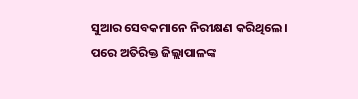ସୁଆର ସେବକମାନେ ନିରୀକ୍ଷଣ କରିଥିଲେ । ପରେ ଅତିରିକ୍ତ ଜିଲ୍ଲାପାଳଙ୍କ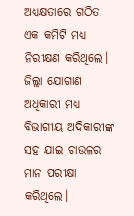ଅଧ୍ୟକ୍ଷତାରେ ଗଠିତ ଏକ କମିଟି ମଧ୍ୟ ନିରୀକ୍ଷଣ କରିଥିଲେ। ଜିଲ୍ଲା ଯୋଗାଣ ଅଧିକାରୀ ମଧ୍ୟ ବିଭାଗୀୟ ଅଦିକାରୀଙ୍କ ସହ ଯାଇ ଚାଉଳର ମାନ ପରୀକ୍ଷା କରିଥିଲେ।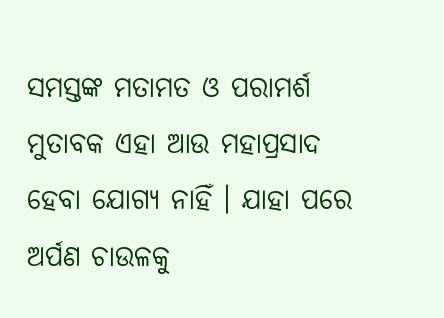ସମସ୍ତଙ୍କ ମତାମତ ଓ ପରାମର୍ଶ ମୁତାବକ ଏହା ଆଉ ମହାପ୍ରସାଦ ହେବା ଯୋଗ୍ୟ ନାହିଁ । ଯାହା ପରେ ଅର୍ପଣ ଚାଉଳକୁ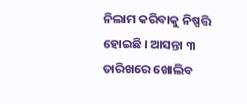ନିଲାମ କରିବାକୁ ନିଷ୍ପତ୍ତି ହୋଇଛି । ଆସନ୍ତା ୩ ତାରିଖରେ ଖୋଲିବ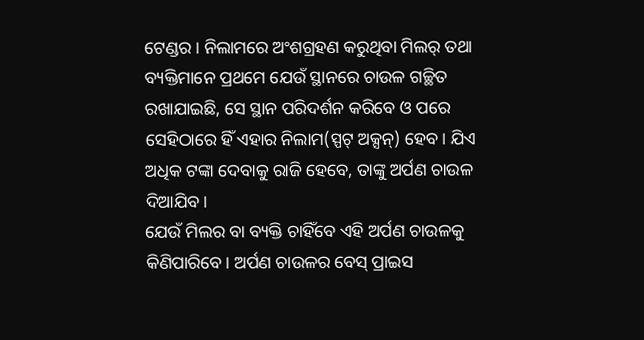ଟେଣ୍ଡର । ନିଲାମରେ ଅଂଶଗ୍ରହଣ କରୁଥିବା ମିଲର୍ ତଥା ବ୍ୟକ୍ତିମାନେ ପ୍ରଥମେ ଯେଉଁ ସ୍ଥାନରେ ଚାଉଳ ଗଚ୍ଛିତ ରଖାଯାଇଛି, ସେ ସ୍ଥାନ ପରିଦର୍ଶନ କରିବେ ଓ ପରେ ସେହିଠାରେ ହିଁ ଏହାର ନିଲାମ(ସ୍ପଟ୍ ଅକ୍ସନ୍) ହେବ। ଯିଏ ଅଧିକ ଟଙ୍କା ଦେବାକୁ ରାଜି ହେବେ, ତାଙ୍କୁ ଅର୍ପଣ ଚାଉଳ ଦିଆଯିବ।
ଯେଉଁ ମିଲର ବା ବ୍ୟକ୍ତି ଚାହିଁବେ ଏହି ଅର୍ପଣ ଚାଉଳକୁ କିଣିପାରିବେ। ଅର୍ପଣ ଚାଉଳର ବେସ୍ ପ୍ରାଇସ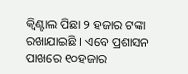କ୍ବିଣ୍ଟାଲ ପିଛା ୨ ହଜାର ଟଙ୍କା ରଖାଯାଇଛି । ଏବେ ପ୍ରଶାସନ ପାଖରେ ୧୦ହଜାର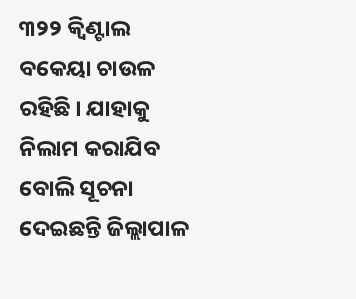୩୨୨ କ୍ବିଣ୍ଟାଲ ବକେୟା ଚାଉଳ ରହିଛି । ଯାହାକୁ ନିଲାମ କରାଯିବ ବୋଲି ସୂଚନା ଦେଇଛନ୍ତି ଜିଲ୍ଲାପାଳ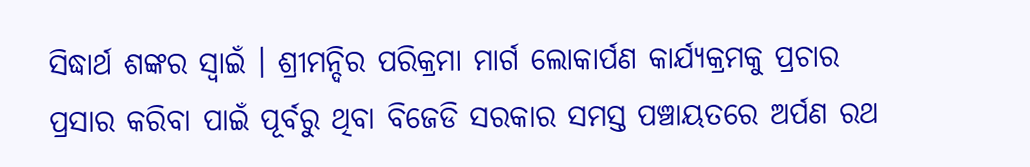ସିଦ୍ଧାର୍ଥ ଶଙ୍କର ସ୍ବାଇଁ । ଶ୍ରୀମନ୍ଦିର ପରିକ୍ରମା ମାର୍ଗ ଲୋକାର୍ପଣ କାର୍ଯ୍ୟକ୍ରମକୁ ପ୍ରଚାର ପ୍ରସାର କରିବା ପାଇଁ ପୂର୍ବରୁ ଥିବା ବିଜେଡି ସରକାର ସମସ୍ତ ପଞ୍ଚାୟତରେ ଅର୍ପଣ ରଥ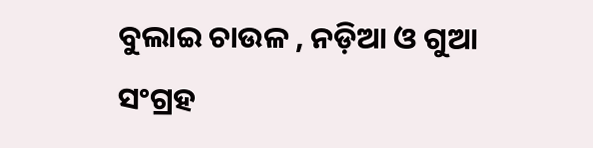ବୁଲାଇ ଚାଉଳ , ନଡ଼ିଆ ଓ ଗୁଆ ସଂଗ୍ରହ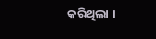କରିଥିଲା ।